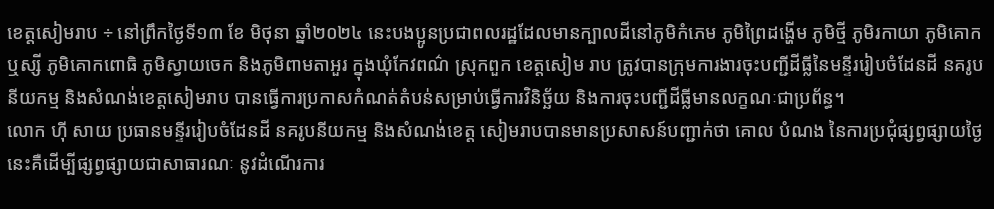ខេត្តសៀមរាប ÷ នៅព្រឹកថ្ងៃទី១៣ ខែ មិថុនា ឆ្នាំ២០២៤ នេះបងប្អូនប្រជាពលរដ្ឋដែលមានក្បាលដីនៅភូមិកំភេម ភូមិព្រៃដង្ហើម ភូមិថ្មី ភូមិរកាយា ភូមិគោកឬស្សី ភូមិគោកពោធិ ភូមិស្វាយចេក និងភូមិពាមតាអួរ ក្នុងឃុំកែវពណ៌ ស្រុកពួក ខេត្តសៀម រាប ត្រូវបានក្រុមការងារចុះបញ្ជីដីធ្លីនៃមន្ទីររៀបចំដែនដី នគរូបនីយកម្ម និងសំណង់ខេត្តសៀមរាប បានធ្វើការប្រកាសកំណត់តំបន់សម្រាប់ធ្វើការវិនិច្ឆ័យ និងការចុះបញ្ជីដីធ្លីមានលក្ខណៈជាប្រព័ន្ធ។
លោក ហ៊ី សាយ ប្រធានមន្ទីររៀបចំដែនដី នគរូបនីយកម្ម និងសំណង់ខេត្ត សៀមរាបបានមានប្រសាសន៍បញ្ជាក់ថា គោល បំណង នៃការប្រជុំផ្សព្វផ្សាយថ្ងៃនេះគឺដើម្បីផ្សព្វផ្សាយជាសាធារណៈ នូវដំណើរការ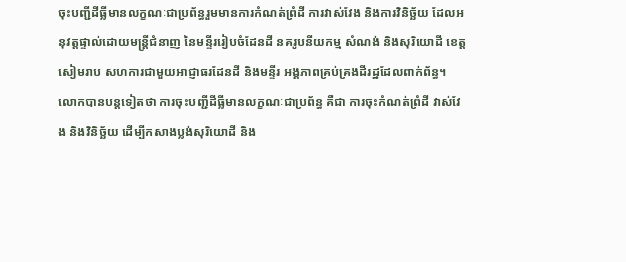ចុះបញ្ជីដីធ្លីមានលក្ខណៈជាប្រព័ន្ធរួមមានការកំណត់ព្រំដី ការវាស់វែង និងការវិនិច្ឆ័យ ដែលអនុវត្តផ្ទាល់ដោយមន្ត្រីជំនាញ នៃមន្ទីររៀបចំដែនដី នគរូបនីយកម្ម សំណង់ និងសុរិយោដី ខេត្តសៀមរាប សហការជាមួយអាជ្ញាធរដែនដី និងមន្ទីរ អង្គភាពគ្រប់គ្រងដីរដ្ឋដែលពាក់ព័ន្ធ។
លោកបានបន្តទៀតថា ការចុះបញ្ជីដីធ្លីមានលក្ខណៈជាប្រព័ន្ធ គឺជា ការចុះកំណត់ព្រំដី វាស់វែង និងវិនិច្ឆ័យ ដើម្បីកសាងប្លង់សុរិយោដី និង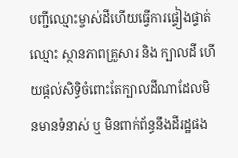បញ្ជីឈ្មោះម្ចាស់ដីហើយធ្វើការផ្ទៀងផ្ទាត់ឈ្មោះ ស្ថានភាពគ្រួសារ និង ក្បាលដី ហើយផ្តល់សិទ្ធិចំពោះតែក្បាលដីណាដែលមិនមានទំនាស់ ឬ មិនពាក់ព័ន្ធនឹងដីរដ្ឋផង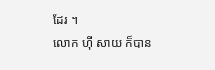ដែរ ។
លោក ហ៊ី សាយ ក៏បាន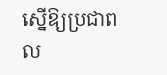ស្នើឱ្យប្រជាពល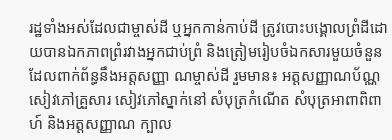រដ្ឋទាំងអស់ដែលជាម្ចាស់ដី ឬអ្នកកាន់កាប់ដី ត្រូវបោះបង្គោលព្រំដីដោយបានឯកភាពព្រំរវាងអ្នកជាប់ព្រំ និងត្រៀមរៀបចំឯកសារមួយចំនួនដែលពាក់ព័ន្ធនឹងអត្តសញ្ញា ណម្ចាស់ដី រួមមាន៖ អត្តសញ្ញាណប័ណ្ណ សៀវភៅគ្រួសារ សៀវភៅស្នាក់នៅ សំបុត្រកំណើត សំបុត្រអាពាពិពាហ៍ និងអត្តសញ្ញាណ ក្បាល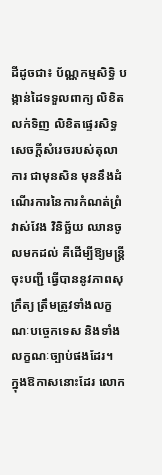ដីដូចជា៖ ប័ណ្ណកម្មសិទ្ធិ បង្កាន់ដៃទទួលពាក្យ លិខិតលក់ទិញ លិខិតផ្ទេរសិទ្ធ សេចក្តីសំរេចរបស់តុលាការ ជាមុនសិន មុននឹងដំណើរការនៃការកំណត់ព្រំ វាស់វែង វិនិច្ឆ័យ ឈានចូលមកដល់ គឺដើម្បីឱ្យមន្រ្តីចុះបញ្ជី ធ្វើបាននូវភាពសុក្រឹត្យ ត្រឹមត្រូវទាំងលក្ខណៈបច្ចេកទេស និងទាំងលក្ខណៈច្បាប់ផងដែរ។
ក្នុងឱកាសនោះដែរ លោក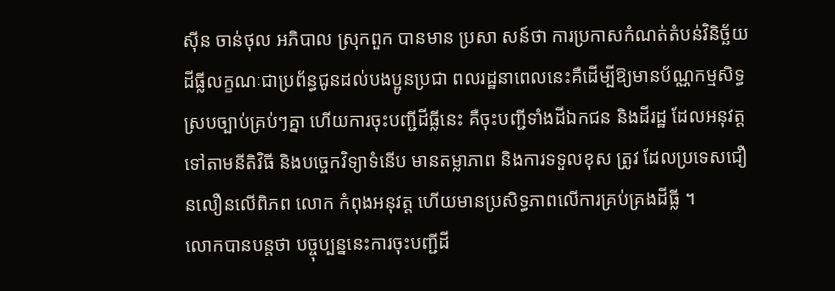ស៊ីន ចាន់ថុល អភិបាល ស្រុកពួក បានមាន ប្រសា សន៍ថា ការប្រកាសកំណត់តំបន់វិនិច្ឆ័យដីធ្លីលក្ខណៈជាប្រព័ន្ធជូនដល់បងប្អូនប្រជា ពលរដ្ឋនាពេលនេះគឺដើម្បីឱ្យមានប័ណ្ណកម្មសិទ្ធស្របច្បាប់គ្រប់ៗគ្នា ហើយការចុះបញ្ជីដីធ្លីនេះ គឺចុះបញ្ជីទាំងដីឯកជន និងដីរដ្ឋ ដែលអនុវត្តទៅតាមនីតិវិធី និងបច្ចេកវិទ្យាទំនើប មានតម្លាភាព និងការទទួលខុស ត្រូវ ដែលប្រទេសជឿនលឿនលើពិភព លោក កំពុងអនុវត្ត ហើយមានប្រសិទ្ធភាពលើការគ្រប់គ្រងដីធ្លី ។
លោកបានបន្តថា បច្ចុប្បន្ននេះការចុះបញ្ជីដី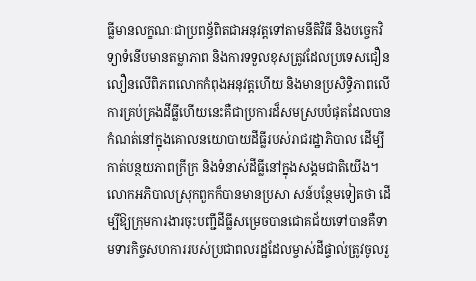ធ្លីមានលក្ខណៈជាប្រពន្ធ័ពិតជាអនុវត្តទៅតាមនីតិវិធី និងបច្ចេកវិទ្យាទំនើបមានតម្លាភាព និងការទទួលខុសត្រូវដែលប្រទេសជឿនលឿនលើពិភពលោកកំពុងអនុវត្តហើយ និងមានប្រសិទ្ធិភាពលើការគ្រប់គ្រងដីធ្លីហើយនេះគឺជាប្រការដ៏សមស្របបំផុតដែលបានកំណត់នៅក្នុងគោលនយោបាយដីធ្លីរបស់រាជរដ្ឋាភិបាល ដើម្បីកាត់បន្ថយភាពក្រីក្រ និងទំនាស់ដីធ្លីនៅក្នុងសង្គមជាតិយើង។
លោកអភិបាលស្រុកពួកក៏បានមានប្រសា សន៍បន្ថែមទៀតថា ដើម្បីឱ្យក្រុមការងារចុះបញ្ជីដីធ្លីសម្រេចបានជោគជ័យទៅបានគឺទាមទារកិច្ចសហការរបស់ប្រជាពលរដ្ឋដែលម្ចាស់ដីផ្ទាល់ត្រូវចូលរួ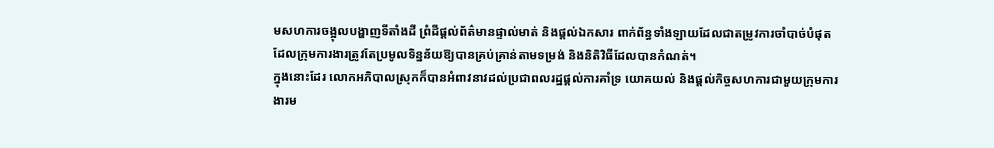មសហការចង្អុលបង្ហាញទីតាំងដី ព្រំដីផ្ដល់ព័ត៌មានផ្ទាល់មាត់ និងផ្តល់ឯកសារ ពាក់ព័ន្ធទាំងឡាយដែលជាតម្រូវការចាំបាច់បំផុតដែលក្រុមការងារត្រូវតែប្រមូលទិន្នន័យឱ្យបានគ្រប់គ្រាន់តាមទម្រង់ និងនិតិវិធីដែលបានកំណត់។
ក្នុងនោះដែរ លោកអភិបាលស្រុកក៏បានអំពាវនាវដល់ប្រជាពលរដ្ឋផ្តល់ការគាំទ្រ យោគយល់ និងផ្តល់កិច្ចសហការជាមួយក្រុមការងារម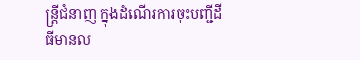ន្ត្រីជំនាញ ក្នុងដំណើរការចុះបញ្ជីដីធីមានល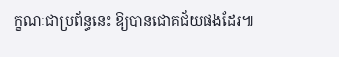ក្ខណៈជាប្រព័ន្ធនេះ ឱ្យបានជោគជ័យផងដែរ៕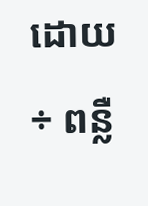ដោយ ÷ ពន្លឺ